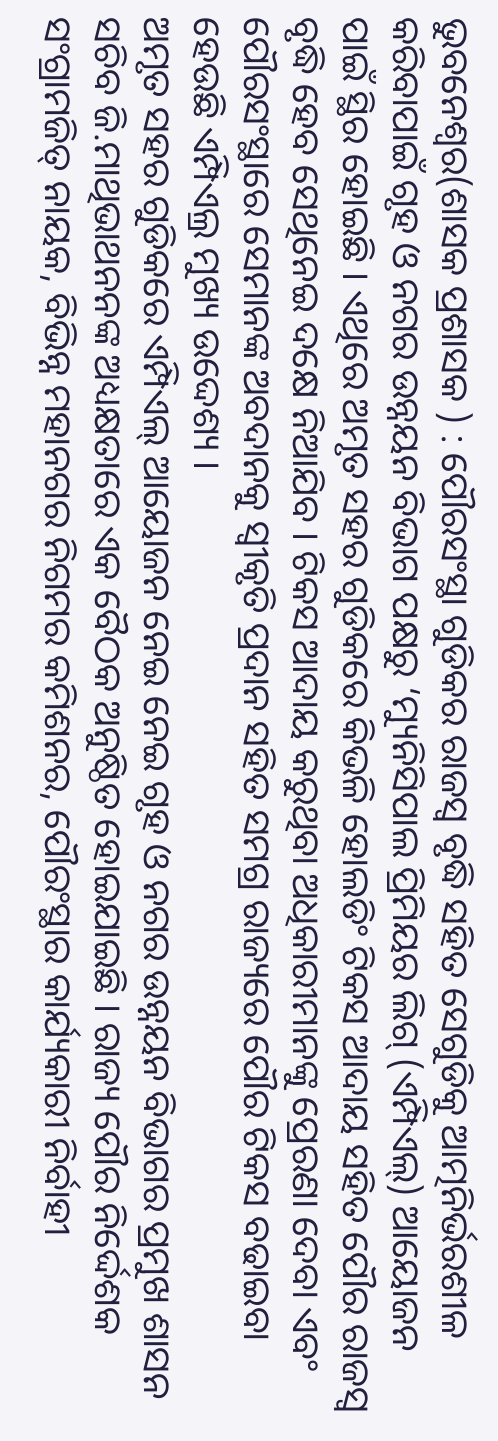ଭୁବନେଶ୍ୱର(ଶାସକ ପ୍ରଶାସକ ) : ପୌରସଂସ୍ଥା ଗୁଡିକର ରାଜସ୍ୱ ବୃଦ୍ଧି ସହିତ ସେଗୁଡିକୁ ଆତ୍ମନିର୍ଭରଶୀଳ କରିବାପାଇଁ ଗୃହ ଓ ନଗର ଉନ୍ନୟନ ବିଭାଗ ପକ୍ଷରୁ ‘ମ୍ୟୁନିସିପାଲ ପ୍ରିମିୟର ଲିଗ୍ (ଏମ୍ପିଏଲ୍) ଆୟୋଜନ ପାଇଁ ସ୍ଥିର ହୋଇଛି । ଏଥିରେ ଅମୃତ ସହର ଗୁଡିକରେ କିଭଳି ହୋଲଡିଂ ଟିକସ ଆଦାୟ ସହିତ ପୌର ରାଜସ୍ୱ ବୃଦ୍ଧି ହେବ ସେଥିନେଇ ଦକ୍ଷେ ନିଆଯିବ । ଟିକସ ଆଦାୟ କରୁଥିବା ଅଧିକାରୀମାନଙ୍କୁ ପ୍ରେରଣା ଦେବା ଏବଂ ପୌରସଂସ୍ଥାରେ ସେମାନଙ୍କ ଅବଦାନକୁ ସ୍ୱୀକୃତି ପ୍ରଦାନ ସହିତ ସମଗ୍ର ରାଜ୍ୟରେ ପୌର ଟିକସ ବଢାଇବା ହେଉଛି ଏମ୍ପିଏଲ୍ର ମୁଖ୍ୟ ଉଦ୍ଦେଶ୍ୟ ।
ଅମୃତ ସହର ଗୁଡିକରେ ଏମ୍ପିଏଲ୍ ଆୟୋଜନ ନେଇ ନେଇ ଗୃହ ଓ ନଗର ଉନ୍ନୟନ ବିଭାଗର ପ୍ରମୁଖ ଶାସନ ସଚିବ ଜି.ମାଥିଭାଥନନଙ୍କ ଅଧ୍ୟକ୍ଷତାରେ ଏକ ବୈଠକ ଅନୁଷ୍ଠିତ ହୋଇଯାଇଛି । ରାଜ୍ୟ ପୌର ନିର୍ଦ୍ଦେଶକ ସଂଗ୍ରାମଜିତ୍ ନାୟକ, ବିଭିନ୍ନ ମହାନଗର ନିଗମର କମିଶନର, ପୌରଂସ୍ଥାର କାର୍ଯ୍ୟକାରୀ ନିର୍ବାହୀ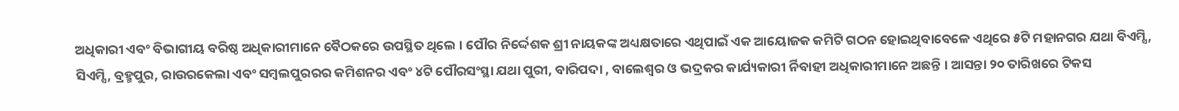ଅଧିକାରୀ ଏବଂ ବିଭାଗୀୟ ବରିଷ୍ଠ ଅଧିକାରୀମାନେ ବୈଠକରେ ଉପସ୍ଥିତ ଥିଲେ । ପୌର ନିର୍ଦ୍ଦେଶକ ଶ୍ରୀ ନାୟକଙ୍କ ଅଧ୍ୟକ୍ଷତାରେ ଏଥିପାଇଁ ଏକ ଆୟୋଜକ କମିଟି ଗଠନ ହୋଇଥିବାବେଳେ ଏଥିରେ ୫ଟି ମହାନଗର ଯଥା ବିଏମ୍ସି, ସିଏମ୍ସି, ବ୍ରହ୍ମପୁର, ରାଉରକେଲା ଏବଂ ସମ୍ବଲପୁରରର କମିଶନର ଏବଂ ୪ଟି ପୌରସଂସ୍ଥା ଯଥା ପୁରୀ, ବାରିପଦା , ବାଲେଶ୍ୱର ଓ ଭଦ୍ରକର କାର୍ଯ୍ୟକାରୀ ର୍ନିବାହୀ ଅଧିକାରୀମାନେ ଅଛନ୍ତି । ଆସନ୍ତା ୨୦ ତାରିଖରେ ଟିକସ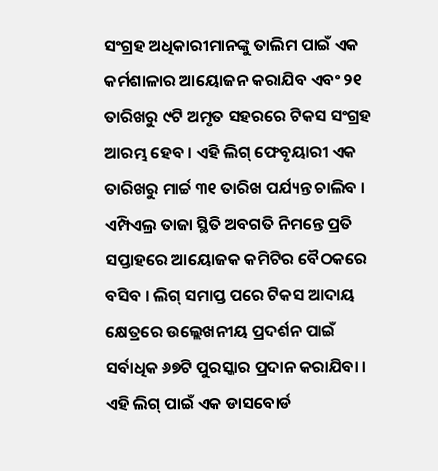ସଂଗ୍ରହ ଅଧିକାରୀମାନଙ୍କୁ ତାଲିମ ପାଇଁ ଏକ କର୍ମଶାଳାର ଆୟୋଜନ କରାଯିବ ଏବଂ ୨୧ ତାରିଖରୁ ୯ଟି ଅମୃତ ସହରରେ ଟିକସ ସଂଗ୍ରହ ଆରମ୍ଭ ହେବ । ଏହି ଲିଗ୍ ଫେବୃୟାରୀ ଏକ ତାରିଖରୁ ମାର୍ଚ୍ଚ ୩୧ ତାରିଖ ପର୍ଯ୍ୟନ୍ତ ଚାଲିବ ।
ଏମ୍ପିଏଲ୍ର ତାଜା ସ୍ଥିତି ଅବଗତି ନିମନ୍ତେ ପ୍ରତି ସପ୍ତାହରେ ଆୟୋଜକ କମିଟିର ବୈଠକରେ ବସିବ । ଲିଗ୍ ସମାପ୍ତ ପରେ ଟିକସ ଆଦାୟ କ୍ଷେତ୍ରରେ ଉଲ୍ଲେଖନୀୟ ପ୍ରଦର୍ଶନ ପାଇଁ ସର୍ବାଧିକ ୬୭ଟି ପୁରସ୍କାର ପ୍ରଦାନ କରାଯିବା । ଏହି ଲିଗ୍ ପାଇଁ ଏକ ଡାସବୋର୍ଡ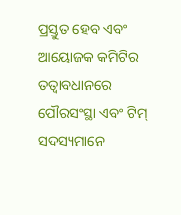ପ୍ରସ୍ତୁତ ହେବ ଏବଂ ଆୟୋଜକ କମିଟିର ତତ୍ୱାବଧାନରେ ପୌରସଂସ୍ଥା ଏବଂ ଟିମ୍ ସଦସ୍ୟମାନେ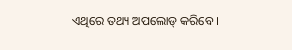ଏଥିରେ ତଥ୍ୟ ଅପଲୋଡ୍ କରିବେ ।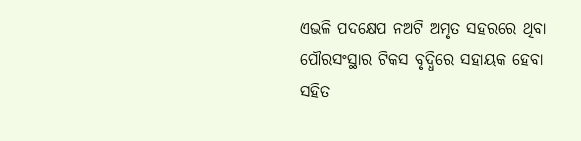ଏଭଳି ପଦକ୍ଷେପ ନଅଟି ଅମୃତ ସହରରେ ଥିବା ପୌରସଂସ୍ଥାର ଟିକସ ବୃଦ୍ଧିରେ ସହାୟକ ହେବା ସହିତ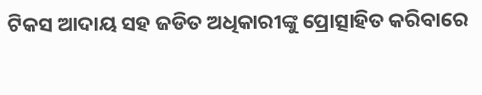ଟିକସ ଆଦାୟ ସହ ଜଡିତ ଅଧିକାରୀଙ୍କୁ ପ୍ରୋତ୍ସାହିତ କରିବାରେ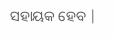ସହାୟକ ହେବ |